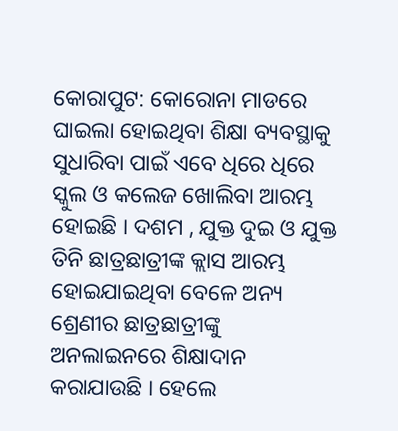କୋରାପୁଟ: କୋରୋନା ମାଡରେ ଘାଇଲା ହୋଇଥିବା ଶିକ୍ଷା ବ୍ୟବସ୍ଥାକୁ ସୁଧାରିବା ପାଇଁ ଏବେ ଧିରେ ଧିରେ ସ୍କୁଲ ଓ କଲେଜ ଖୋଲିବା ଆରମ୍ଭ ହୋଇଛି । ଦଶମ , ଯୁକ୍ତ ଦୁଇ ଓ ଯୁକ୍ତ ତିନି ଛାତ୍ରଛାତ୍ରୀଙ୍କ କ୍ଲାସ ଆରମ୍ଭ ହୋଇଯାଇଥିବା ବେଳେ ଅନ୍ୟ ଶ୍ରେଣୀର ଛାତ୍ରଛାତ୍ରୀଙ୍କୁ ଅନଲାଇନରେ ଶିକ୍ଷାଦାନ କରାଯାଉଛି । ହେଲେ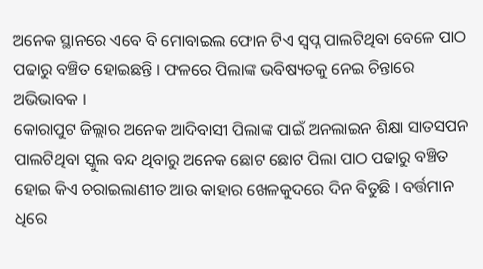ଅନେକ ସ୍ଥାନରେ ଏବେ ବି ମୋବାଇଲ ଫୋନ ଟିଏ ସ୍ବପ୍ନ ପାଲଟିଥିବା ବେଳେ ପାଠ ପଢାରୁ ବଞ୍ଚିତ ହୋଇଛନ୍ତି । ଫଳରେ ପିଲାଙ୍କ ଭବିଷ୍ୟତକୁ ନେଇ ଚିନ୍ତାରେ ଅଭିଭାବକ ।
କୋରାପୁଟ ଜିଲ୍ଲାର ଅନେକ ଆଦିବାସୀ ପିଲାଙ୍କ ପାଇଁ ଅନଲାଇନ ଶିକ୍ଷା ସାତସପନ ପାଲଟିଥିବା ସ୍କୁଲ ବନ୍ଦ ଥିବାରୁ ଅନେକ ଛୋଟ ଛୋଟ ପିଲା ପାଠ ପଢାରୁ ବଞ୍ଚିତ ହୋଇ କିଏ ଚରାଇଲାଣୀତ ଆଉ କାହାର ଖେଳକୁଦରେ ଦିନ ବିତୁଛି । ବର୍ତ୍ତମାନ ଧିରେ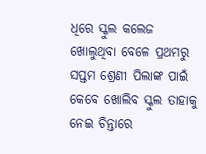ଧିରେ ସ୍କୁଲ କଲେଜ ଖୋଲୁଥିବା ବେଳେ ପ୍ରଥମରୁ ସପ୍ତମ ଶ୍ରେଣୀ ପିଲାଙ୍କ ପାଇଁ କେବେ ଖୋଲିବ ସ୍କୁଲ ତାହାକୁ ନେଇ ଚିନ୍ତାରେ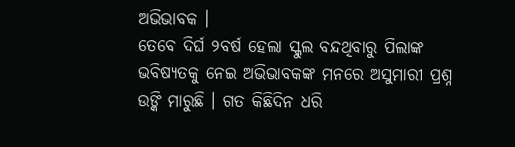ଅଭିଭାବକ ।
ତେବେ ଦିର୍ଘ ୨ବର୍ଷ ହେଲା ସ୍କୁଲ ବନ୍ଦଥିବାରୁ ପିଲାଙ୍କ ଭବିଷ୍ୟତକୁ ନେଇ ଅଭିଭାବକଙ୍କ ମନରେ ଅସୁମାରୀ ପ୍ରଶ୍ନ ଉଙ୍କି ମାରୁଛି । ଗତ କିଛିଦିନ ଧରି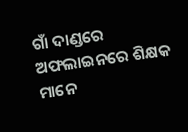ଗାଁ ଦାଣ୍ଡରେ ଅଫଲାଇନରେ ଶିକ୍ଷକ ମାନେ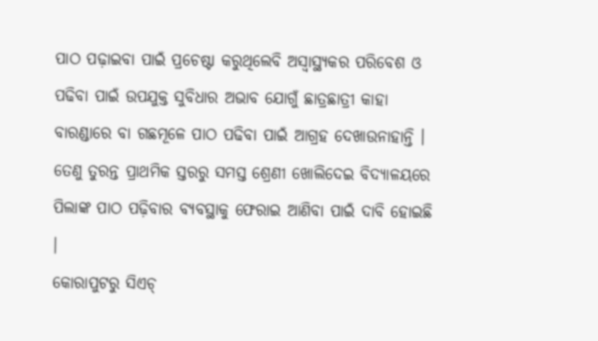ପାଠ ପଢ଼ାଇବା ପାଇଁ ପ୍ରଚେଷ୍ଟା କରୁଥିଲେବି ଅସ୍ୱାସ୍ଥ୍ୟକର ପରିବେଶ ଓ ପଢିବା ପାଇଁ ଉପଯୁକ୍ତ ସୁବିଧାର ଅଭାବ ଯୋଗୁଁ ଛାତ୍ରଛାତ୍ରୀ କାହା ବାରଣ୍ଡାରେ ବା ଗଛମୂଳେ ପାଠ ପଢିବା ପାଇଁ ଆଗ୍ରହ ଦେଖାଉନାହାନ୍ତି । ତେଣୁ ତୁରନ୍ତ ପ୍ରାଥମିକ ସ୍ତରରୁ ସମସ୍ତ ଶ୍ରେଣୀ ଖୋଲିଦେଇ ବିଦ୍ୟାଳୟରେ ପିଲାଙ୍କ ପାଠ ପଢ଼ିବାର ବ୍ୟବସ୍ଥାକୁ ଫେରାଇ ଆଣିବା ପାଇଁ ଦାବି ହୋଇଛି ।
କୋରାପୁଟରୁ ସିଏଚ୍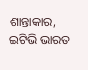ଶାନ୍ତାକାର, ଇଟିଭି ଭାରତ